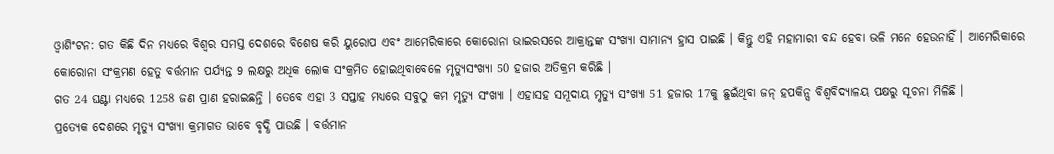ଓ୍ବାଶିଂଟନ: ଗତ କିଛି ଦିନ ମଧ୍ୟରେ ବିଶ୍ବର ସମସ୍ତ ଦେଶରେ ବିଶେଷ କରି ୟୁରୋପ ଏବଂ ଆମେରିକାରେ କୋରୋନା ଭାଇରସରେ ଆକ୍ରାନ୍ତଙ୍କ ସଂଖ୍ୟା ସାମାନ୍ୟ ହ୍ରାସ ପାଇଛି । କିନ୍ତୁ ଏହି ମହାମାରୀ ବନ୍ଦ ହେବା ଭଳି ମନେ ହେଉନାହିଁ । ଆମେରିକାରେ କୋରୋନା ସଂକ୍ରମଣ ହେତୁ ବର୍ତ୍ତମାନ ପର୍ଯ୍ୟନ୍ତ 9 ଲକ୍ଷରୁ ଅଧିକ ଲୋକ ସଂକ୍ରମିତ ହୋଇଥିବାବେଳେ ମୃତ୍ୟୁସଂଖ୍ୟା 50 ହଜାର ଅତିକ୍ରମ କରିଛି ।
ଗତ 24 ଘଣ୍ଟା ମଧ୍ୟରେ 1258 ଜଣ ପ୍ରାଣ ହରାଇଛନ୍ତି । ତେବେ ଏହା 3 ସପ୍ତାହ ମଧ୍ୟରେ ସବୁଠୁ କମ ମୃତ୍ୟୁ ସଂଖ୍ୟା । ଏହାସହ ସମୂଦାୟ ମୃତ୍ୟୁ ସଂଖ୍ୟା 51 ହଜାର 17କୁ ଛୁଇଁଥିବା ଜନ୍ ହପକିନ୍ସ ବିଶ୍ୱବିଦ୍ୟାଳୟ ପକ୍ଷରୁ ସୂଚନା ମିଳିଛି ।
ପ୍ରତ୍ୟେକ ଦେଶରେ ମୃତ୍ୟୁ ସଂଖ୍ୟା କ୍ରମାଗତ ଭାବେ ବୃଦ୍ଧି ପାଉଛି । ବର୍ତ୍ତମାନ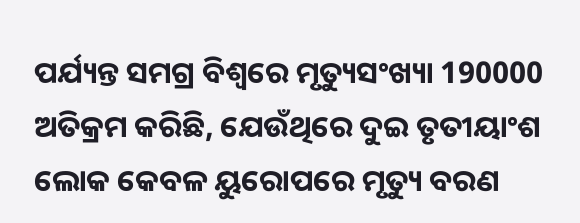ପର୍ଯ୍ୟନ୍ତ ସମଗ୍ର ବିଶ୍ୱରେ ମୃତ୍ୟୁସଂଖ୍ୟା 190000 ଅତିକ୍ରମ କରିଛି, ଯେଉଁଥିରେ ଦୁଇ ତୃତୀୟାଂଶ ଲୋକ କେବଳ ୟୁରୋପରେ ମୃତ୍ୟୁ ବରଣ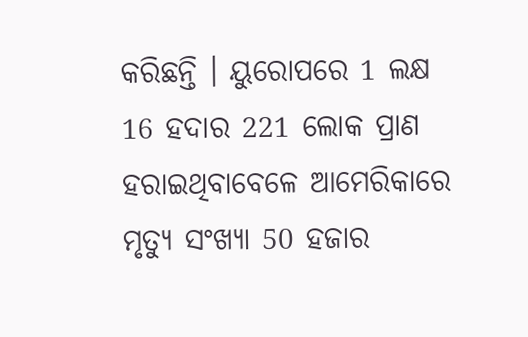କରିଛନ୍ତି । ୟୁରୋପରେ 1 ଲକ୍ଷ 16 ହଦାର 221 ଲୋକ ପ୍ରାଣ ହରାଇଥିବାବେଳେ ଆମେରିକାରେ ମୃତ୍ୟୁ ସଂଖ୍ୟା 50 ହଜାର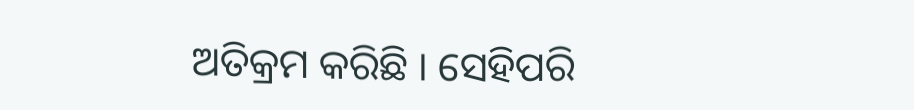ଅତିକ୍ରମ କରିଛି । ସେହିପରି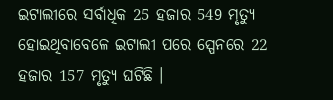ଇଟାଲୀରେ ସର୍ବାଧିକ 25 ହଜାର 549 ମୃତ୍ୟୁ ହୋଇଥିବାବେଳେ ଇଟାଲୀ ପରେ ସ୍ପେନରେ 22 ହଜାର 157 ମୃତ୍ୟୁ ଘଟିଛି ।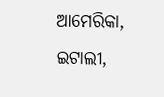ଆମେରିକା, ଇଟାଲୀ,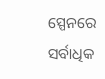ସ୍ପେନରେ ସର୍ବାଧିକ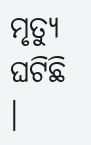ମୃତ୍ୟୁ ଘଟିଛି ।